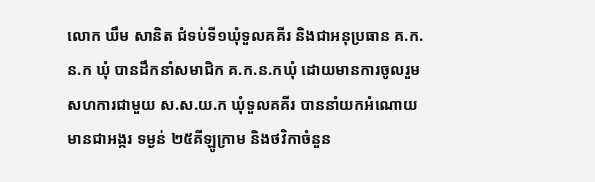លោក ឃឹម សានិត ជំទប់ទី១ឃុំទួលគគីរ និងជាអនុប្រធាន គ.ក.ន.ក ឃុំ បានដឹកនាំសមាជិក គ.ក.ន.កឃុំ ដោយមានការចូលរួមសហការជាមួយ ស.ស.យ.ក ឃុំទួលគគីរ បាននាំយកអំណោយមានជាអង្ករ ទម្ងន់ ២៥គីឡូក្រាម និងថវិកាចំនួន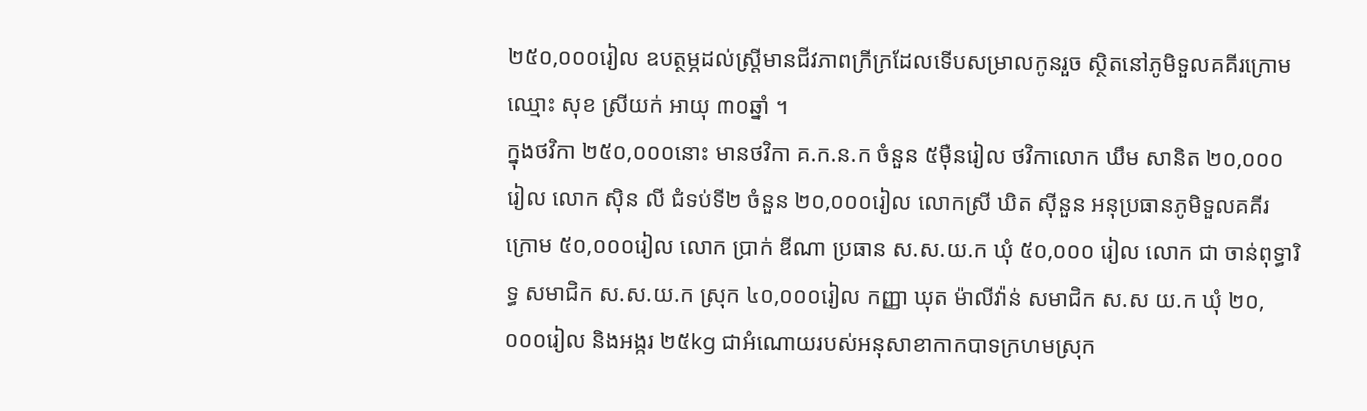២៥០,០០០រៀល ឧបត្ថម្ភដល់ស្រ្តីមានជីវភាពក្រីក្រដែលទើបសម្រាលកូនរួច ស្ថិតនៅភូមិទួលគគីរក្រោម ឈ្មោះ សុខ ស្រីយក់ អាយុ ៣០ឆ្នាំ ។
ក្នុងថវិកា ២៥០,០០០នោះ មានថវិកា គ.ក.ន.ក ចំនួន ៥ម៉ឺនរៀល ថវិកាលោក ឃឹម សានិត ២០,០០០រៀល លោក ស៊ិន លី ជំទប់ទី២ ចំនួន ២០,០០០រៀល លោកស្រី ឃិត ស៊ីនួន អនុប្រធានភូមិទួលគគីរក្រោម ៥០,០០០រៀល លោក ប្រាក់ ឌីណា ប្រធាន ស.ស.យ.ក ឃុំ ៥០,០០០ រៀល លោក ជា ចាន់ពុទ្ធារិទ្ធ សមាជិក ស.ស.យ.ក ស្រុក ៤០,០០០រៀល កញ្ញា ឃុត ម៉ាលីវ៉ាន់ សមាជិក ស.ស យ.ក ឃុំ ២០,០០០រៀល និងអង្ករ ២៥kg ជាអំណោយរបស់អនុសាខាកាកបាទក្រហមស្រុក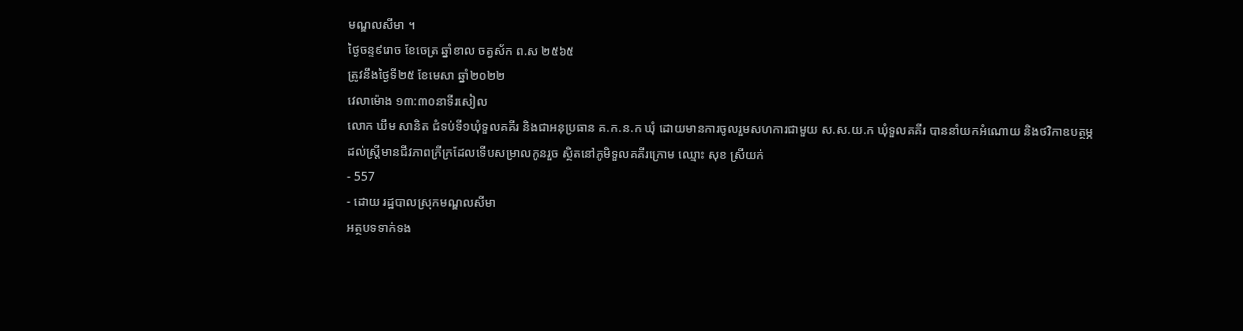មណ្ឌលសីមា ។
ថ្ងៃចន្ទ៩រោច ខែចេត្រ ឆ្នាំខាល ចត្វស័ក ព.ស ២៥៦៥
ត្រូវនឹងថ្ងៃទី២៥ ខែមេសា ឆ្នាំ២០២២
វេលាម៉ោង ១៣:៣០នាទីរសៀល
លោក ឃឹម សានិត ជំទប់ទី១ឃុំទួលគគីរ និងជាអនុប្រធាន គ.ក.ន.ក ឃុំ ដោយមានការចូលរួមសហការជាមួយ ស.ស.យ.ក ឃុំទួលគគីរ បាននាំយកអំណោយ និងថវិកាឧបត្ថម្ភដល់ស្រ្តីមានជីវភាពក្រីក្រដែលទើបសម្រាលកូនរួច ស្ថិតនៅភូមិទួលគគីរក្រោម ឈ្មោះ សុខ ស្រីយក់
- 557
- ដោយ រដ្ឋបាលស្រុកមណ្ឌលសីមា
អត្ថបទទាក់ទង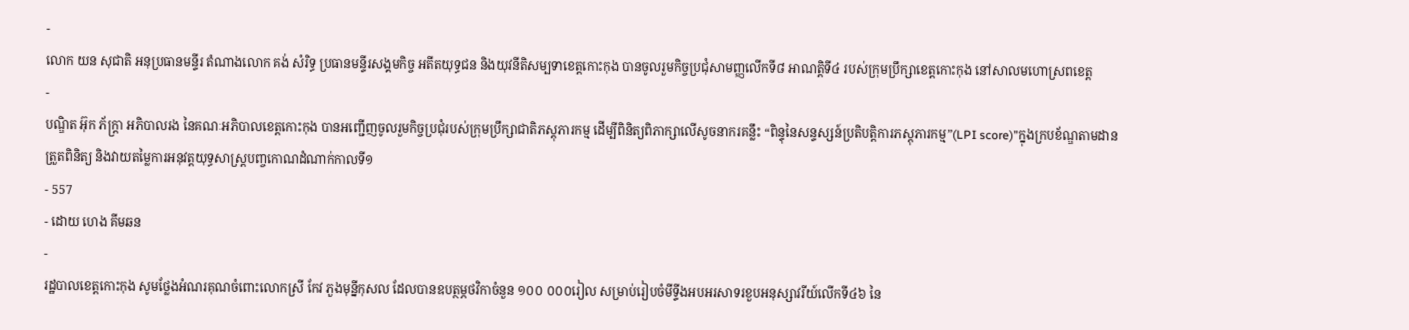-
លោក យន សុជាតិ អនុប្រធានមន្ទីរ តំណាងលោក គង់ សំរិទ្ធ ប្រធានមន្ទីរសង្គមកិច្ច អតីតយុទ្ធជន និងយុវនីតិសម្បទាខេត្តកោះកុង បានចូលរួមកិច្ចប្រជុំសាមញ្ញលើកទី៨ អាណត្តិទី៤ របស់ក្រុមប្រឹក្សាខេត្តកោះកុង នៅសាលមហោស្រពខេត្ត
-
បណ្ឌិត អ៊ុក ភ័ក្រ្តា អភិបាលរង នៃគណៈអភិបាលខេត្តកោះកុង បានអញ្ជើញចូលរួមកិច្ចប្រជុំរបស់ក្រុមប្រឹក្សាជាតិភស្ដុភារកម្ម ដើម្បីពិនិត្យពិភាក្សាលើសូចនាករគន្លឹះ “ពិន្ទុនៃសន្ទស្សន៍ប្រតិបត្តិការភស្តុភារកម្ម”(LPI score)”ក្នុងក្របខ័ណ្ឌតាមដាន ត្រួតពិនិត្យ និងវាយតម្លៃការអនុវត្តយុទ្ធសាស្ត្របញ្ចកោណដំណាក់កាលទី១
- 557
- ដោយ ហេង គីមឆន
-
រដ្ឋបាលខេត្តកោះកុង សូមថ្លែងអំណរគុណចំពោះលោកស្រី កែវ ភួងមុន្នីកុសល ដែលបានឧបត្ថម្ភថវិកាចំនួន ១០០ ០០០រៀល សម្រាប់រៀបចំមីទ្ទីងអបអរសាទរខួបអនុស្សាវរីយ៍លើកទី៤៦ នៃ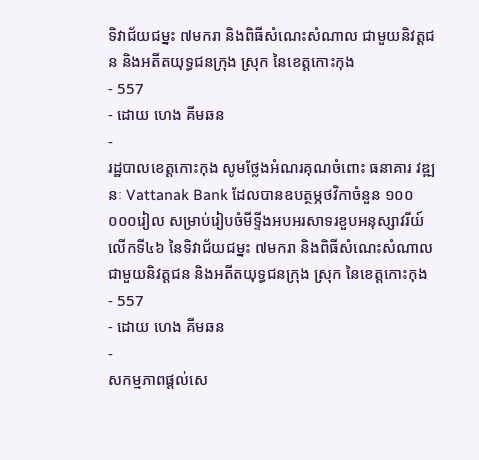ទិវាជ័យជម្នះ ៧មករា និងពិធីសំណេះសំណាល ជាមួយនិវត្តជន និងអតីតយុទ្ធជនក្រុង ស្រុក នៃខេត្តកោះកុង
- 557
- ដោយ ហេង គីមឆន
-
រដ្ឋបាលខេត្តកោះកុង សូមថ្លែងអំណរគុណចំពោះ ធនាគារ វឌ្ឍនៈ Vattanak Bank ដែលបានឧបត្ថម្ភថវិកាចំនួន ១០០ ០០០រៀល សម្រាប់រៀបចំមីទ្ទីងអបអរសាទរខួបអនុស្សាវរីយ៍លើកទី៤៦ នៃទិវាជ័យជម្នះ ៧មករា និងពិធីសំណេះសំណាល ជាមួយនិវត្តជន និងអតីតយុទ្ធជនក្រុង ស្រុក នៃខេត្តកោះកុង
- 557
- ដោយ ហេង គីមឆន
-
សកម្មភាពផ្ដល់សេ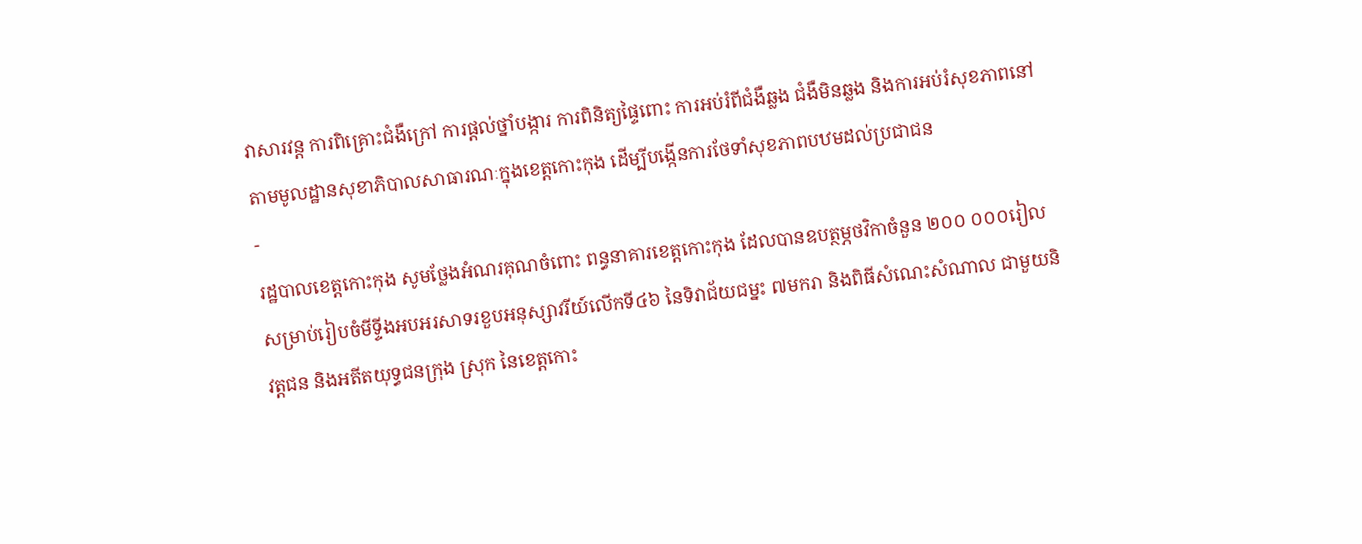វាសារវន្ត ការពិគ្រោះជំងឺក្រៅ ការផ្ដល់ថ្នាំបង្ការ ការពិនិត្យផ្ទៃពោះ ការអប់រំពីជំងឺឆ្លង ជំងឺមិនឆ្លង និងការអប់រំសុខភាពនៅតាមមូលដ្ឋានសុខាភិបាលសាធារណៈក្នុងខេត្តកោះកុង ដើម្បីបង្កើនការថែទាំសុខភាពបឋមដល់ប្រជាជន
-
រដ្ឋបាលខេត្តកោះកុង សូមថ្លែងអំណរគុណចំពោះ ពន្ធនាគារខេត្តកោះកុង ដែលបានឧបត្ថម្ភថវិកាចំនួន ២០០ ០០០រៀល សម្រាប់រៀបចំមីទ្ទីងអបអរសាទរខួបអនុស្សាវរីយ៍លើកទី៤៦ នៃទិវាជ័យជម្នះ ៧មករា និងពិធីសំណេះសំណាល ជាមួយនិវត្តជន និងអតីតយុទ្ធជនក្រុង ស្រុក នៃខេត្តកោះ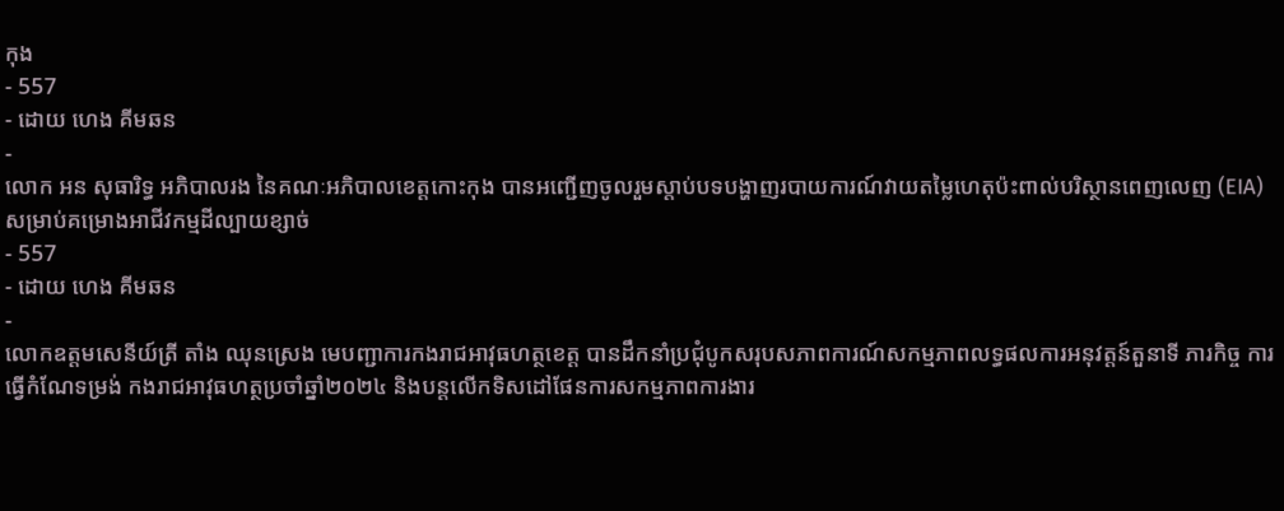កុង
- 557
- ដោយ ហេង គីមឆន
-
លោក អន សុធារិទ្ធ អភិបាលរង នៃគណៈអភិបាលខេត្តកោះកុង បានអញ្ជើញចូលរួមស្តាប់បទបង្ហាញរបាយការណ៍វាយតម្លៃហេតុប៉ះពាល់បរិស្ថានពេញលេញ (EIA) សម្រាប់គម្រោងអាជីវកម្មដីល្បាយខ្សាច់
- 557
- ដោយ ហេង គីមឆន
-
លោកឧត្តមសេនីយ៍ត្រី តាំង ឈុនស្រេង មេបញ្ជាការកងរាជអាវុធហត្ថខេត្ត បានដឹកនាំប្រជុំបូកសរុបសភាពការណ៍សកម្មភាពលទ្ធផលការអនុវត្តន៍តួនាទី ភារកិច្ច ការធ្វើកំណែទម្រង់ កងរាជអាវុធហត្ថប្រចាំឆ្នាំ២០២៤ និងបន្តលើកទិសដៅផែនការសកម្មភាពការងារ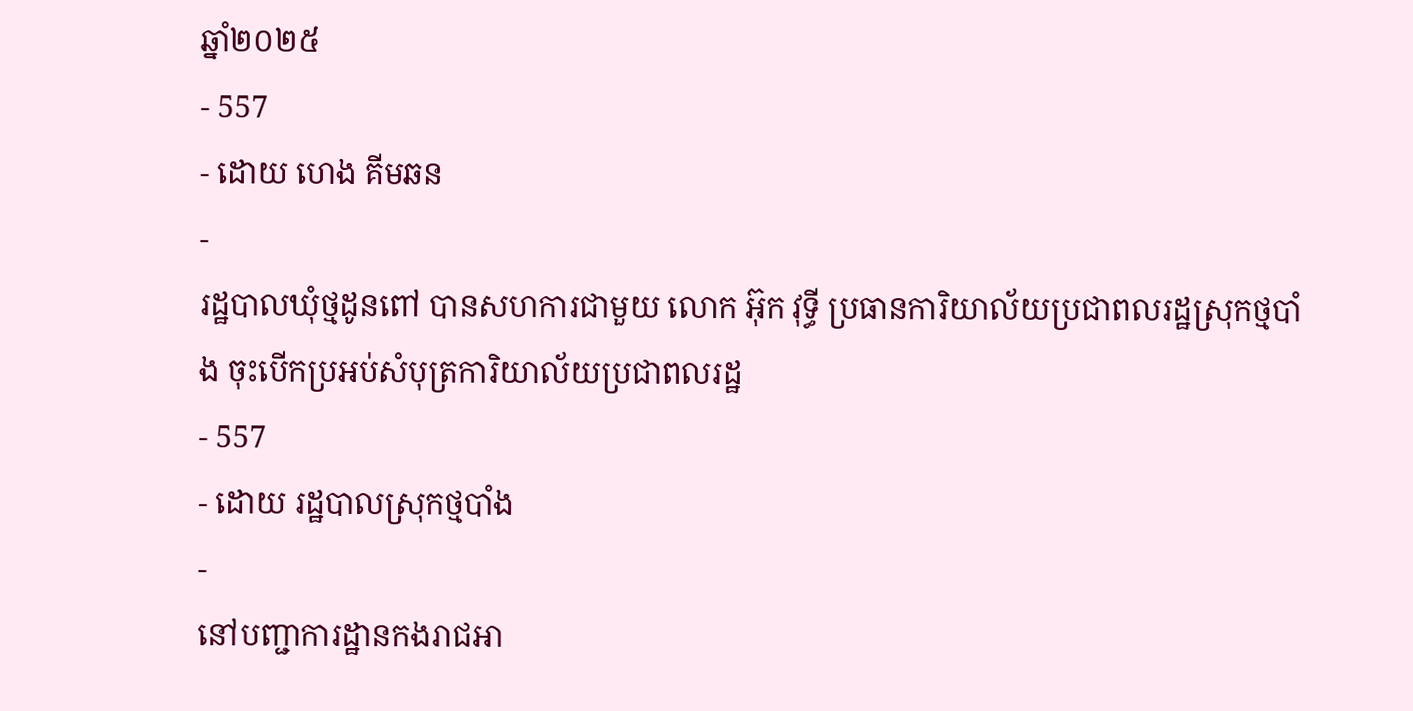ឆ្នាំ២០២៥
- 557
- ដោយ ហេង គីមឆន
-
រដ្ឋបាលឃុំថ្មដូនពៅ បានសហការជាមួយ លោក អ៊ុក វុទ្ធី ប្រធានការិយាល័យប្រជាពលរដ្ឋស្រុកថ្មបាំង ចុះបើកប្រអប់សំបុត្រការិយាល័យប្រជាពលរដ្ឋ
- 557
- ដោយ រដ្ឋបាលស្រុកថ្មបាំង
-
នៅបញ្ជាការដ្ឋានកងរាជអា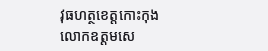វុធហត្ថខេត្តកោះកុង លោកឧត្ដមសេ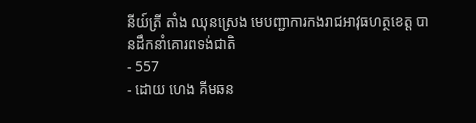នីយ៍ត្រី តាំង ឈុនស្រេង មេបញ្ជាការកងរាជអាវុធហត្ថខេត្ត បានដឹកនាំគោរពទង់ជាតិ
- 557
- ដោយ ហេង គីមឆន